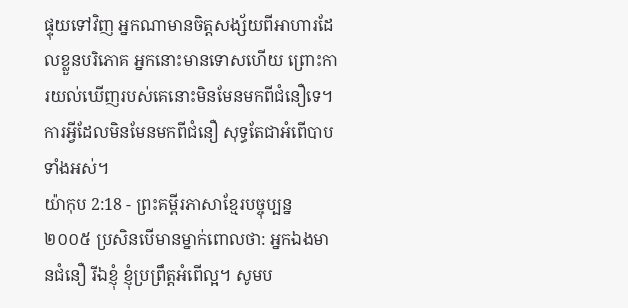ផ្ទុយទៅវិញ អ្នកណាមានចិត្តសង្ស័យពីអាហារដែលខ្លួនបរិភោគ អ្នកនោះមានទោសហើយ ព្រោះការយល់ឃើញរបស់គេនោះមិនមែនមកពីជំនឿទេ។ ការអ្វីដែលមិនមែនមកពីជំនឿ សុទ្ធតែជាអំពើបាបទាំងអស់។
យ៉ាកុប 2:18 - ព្រះគម្ពីរភាសាខ្មែរបច្ចុប្បន្ន ២០០៥ ប្រសិនបើមានម្នាក់ពោលថា: អ្នកឯងមានជំនឿ រីឯខ្ញុំ ខ្ញុំប្រព្រឹត្តអំពើល្អ។ សូមប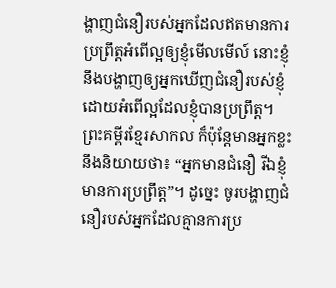ង្ហាញជំនឿរបស់អ្នកដែលឥតមានការប្រព្រឹត្តអំពើល្អឲ្យខ្ញុំមើលមើល៍ នោះខ្ញុំនឹងបង្ហាញឲ្យអ្នកឃើញជំនឿរបស់ខ្ញុំ ដោយអំពើល្អដែលខ្ញុំបានប្រព្រឹត្ត។ ព្រះគម្ពីរខ្មែរសាកល ក៏ប៉ុន្តែមានអ្នកខ្លះនឹងនិយាយថា៖ “អ្នកមានជំនឿ រីឯខ្ញុំមានការប្រព្រឹត្ត”។ ដូច្នេះ ចូរបង្ហាញជំនឿរបស់អ្នកដែលគ្មានការប្រ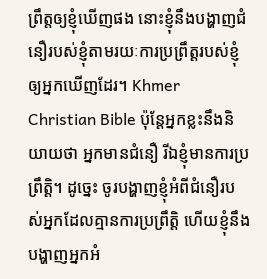ព្រឹត្តឲ្យខ្ញុំឃើញផង នោះខ្ញុំនឹងបង្ហាញជំនឿរបស់ខ្ញុំតាមរយៈការប្រព្រឹត្តរបស់ខ្ញុំឲ្យអ្នកឃើញដែរ។ Khmer Christian Bible ប៉ុន្ដែអ្នកខ្លះនឹងនិយាយថា អ្នកមានជំនឿ រីឯខ្ញុំមានការប្រព្រឹត្ដិ។ ដូច្នេះ ចូរបង្ហាញខ្ញុំអំពីជំនឿរបស់អ្នកដែលគ្មានការប្រព្រឹត្ដិ ហើយខ្ញុំនឹងបង្ហាញអ្នកអំ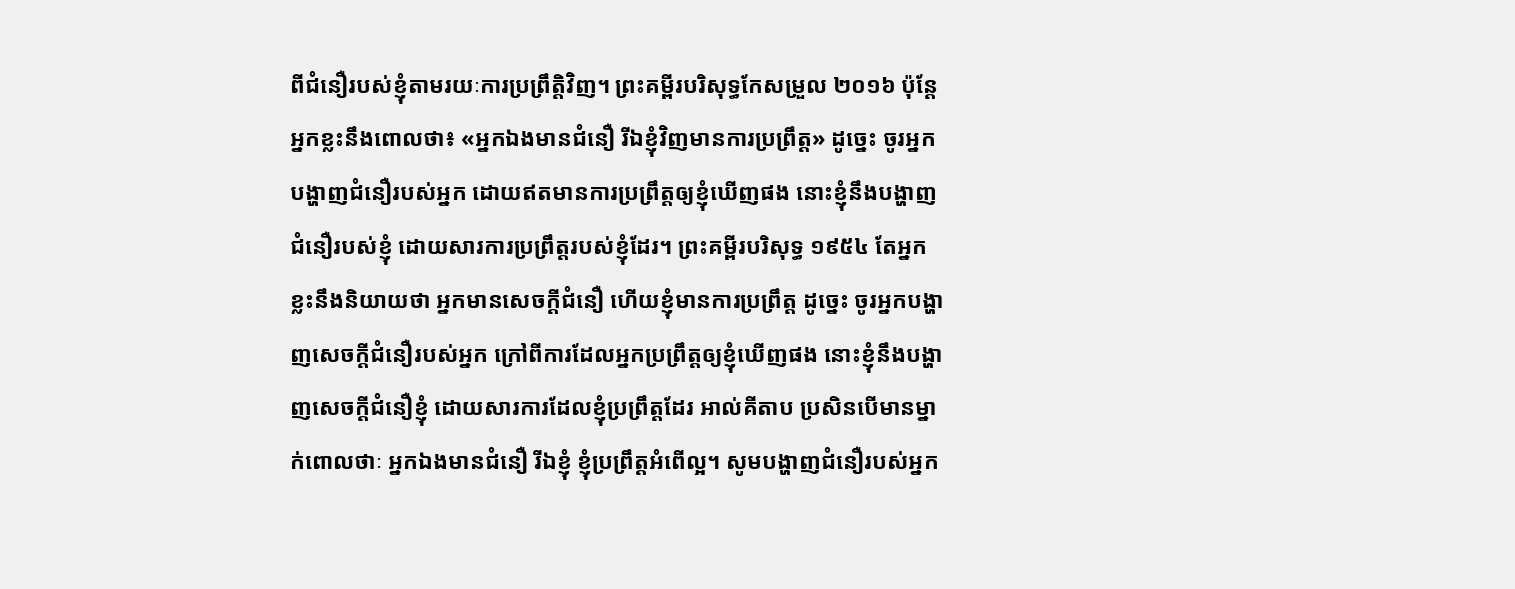ពីជំនឿរបស់ខ្ញុំតាមរយៈការប្រព្រឹត្ដិវិញ។ ព្រះគម្ពីរបរិសុទ្ធកែសម្រួល ២០១៦ ប៉ុន្តែ អ្នកខ្លះនឹងពោលថា៖ «អ្នកឯងមានជំនឿ រីឯខ្ញុំវិញមានការប្រព្រឹត្ត» ដូច្នេះ ចូរអ្នកបង្ហាញជំនឿរបស់អ្នក ដោយឥតមានការប្រព្រឹត្តឲ្យខ្ញុំឃើញផង នោះខ្ញុំនឹងបង្ហាញជំនឿរបស់ខ្ញុំ ដោយសារការប្រព្រឹត្តរបស់ខ្ញុំដែរ។ ព្រះគម្ពីរបរិសុទ្ធ ១៩៥៤ តែអ្នកខ្លះនឹងនិយាយថា អ្នកមានសេចក្ដីជំនឿ ហើយខ្ញុំមានការប្រព្រឹត្ត ដូច្នេះ ចូរអ្នកបង្ហាញសេចក្ដីជំនឿរបស់អ្នក ក្រៅពីការដែលអ្នកប្រព្រឹត្តឲ្យខ្ញុំឃើញផង នោះខ្ញុំនឹងបង្ហាញសេចក្ដីជំនឿខ្ញុំ ដោយសារការដែលខ្ញុំប្រព្រឹត្តដែរ អាល់គីតាប ប្រសិនបើមានម្នាក់ពោលថាៈ អ្នកឯងមានជំនឿ រីឯខ្ញុំ ខ្ញុំប្រព្រឹត្ដអំពើល្អ។ សូមបង្ហាញជំនឿរបស់អ្នក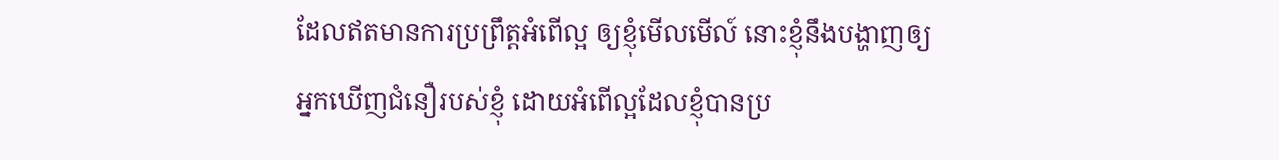ដែលឥតមានការប្រព្រឹត្ដអំពើល្អ ឲ្យខ្ញុំមើលមើល៍ នោះខ្ញុំនឹងបង្ហាញឲ្យអ្នកឃើញជំនឿរបស់ខ្ញុំ ដោយអំពើល្អដែលខ្ញុំបានប្រ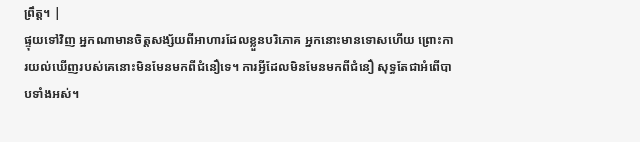ព្រឹត្ដ។ |
ផ្ទុយទៅវិញ អ្នកណាមានចិត្តសង្ស័យពីអាហារដែលខ្លួនបរិភោគ អ្នកនោះមានទោសហើយ ព្រោះការយល់ឃើញរបស់គេនោះមិនមែនមកពីជំនឿទេ។ ការអ្វីដែលមិនមែនមកពីជំនឿ សុទ្ធតែជាអំពើបាបទាំងអស់។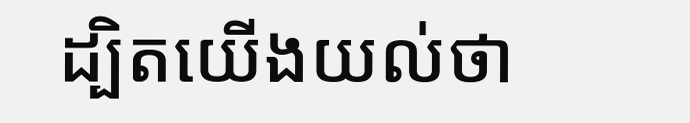ដ្បិតយើងយល់ថា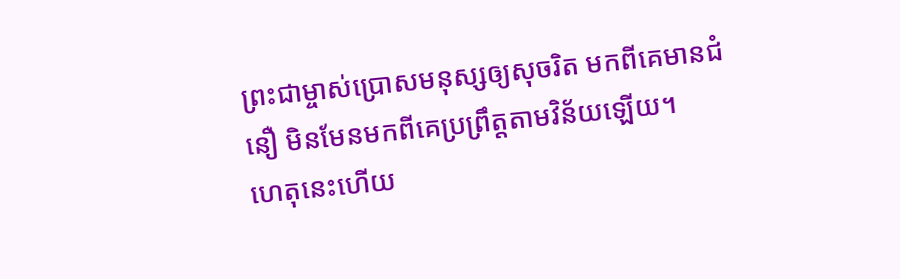ព្រះជាម្ចាស់ប្រោសមនុស្សឲ្យសុចរិត មកពីគេមានជំនឿ មិនមែនមកពីគេប្រព្រឹត្តតាមវិន័យឡើយ។
ហេតុនេះហើយ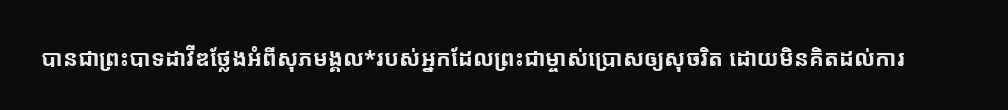បានជាព្រះបាទដាវីឌថ្លែងអំពីសុភមង្គល*របស់អ្នកដែលព្រះជាម្ចាស់ប្រោសឲ្យសុចរិត ដោយមិនគិតដល់ការ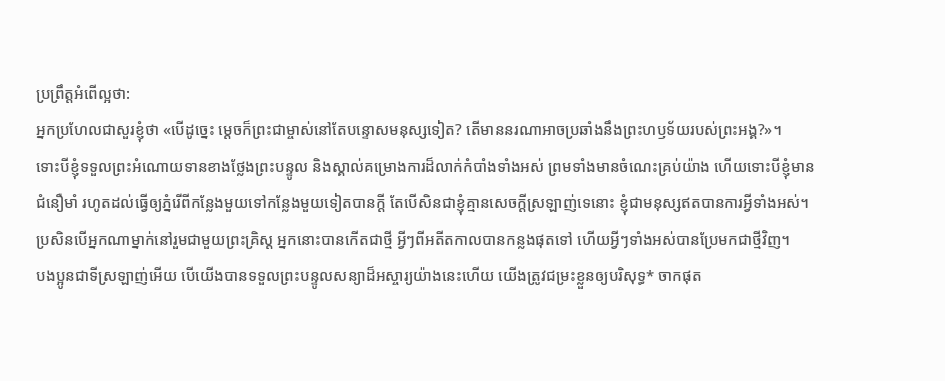ប្រព្រឹត្តអំពើល្អថា:
អ្នកប្រហែលជាសួរខ្ញុំថា «បើដូច្នេះ ម្ដេចក៏ព្រះជាម្ចាស់នៅតែបន្ទោសមនុស្សទៀត? តើមាននរណាអាចប្រឆាំងនឹងព្រះហឫទ័យរបស់ព្រះអង្គ?»។
ទោះបីខ្ញុំទទួលព្រះអំណោយទានខាងថ្លែងព្រះបន្ទូល និងស្គាល់គម្រោងការដ៏លាក់កំបាំងទាំងអស់ ព្រមទាំងមានចំណេះគ្រប់យ៉ាង ហើយទោះបីខ្ញុំមានជំនឿមាំ រហូតដល់ធ្វើឲ្យភ្នំរើពីកន្លែងមួយទៅកន្លែងមួយទៀតបានក្ដី តែបើសិនជាខ្ញុំគ្មានសេចក្ដីស្រឡាញ់ទេនោះ ខ្ញុំជាមនុស្សឥតបានការអ្វីទាំងអស់។
ប្រសិនបើអ្នកណាម្នាក់នៅរួមជាមួយព្រះគ្រិស្ត អ្នកនោះបានកើតជាថ្មី អ្វីៗពីអតីតកាលបានកន្លងផុតទៅ ហើយអ្វីៗទាំងអស់បានប្រែមកជាថ្មីវិញ។
បងប្អូនជាទីស្រឡាញ់អើយ បើយើងបានទទួលព្រះបន្ទូលសន្យាដ៏អស្ចារ្យយ៉ាងនេះហើយ យើងត្រូវជម្រះខ្លួនឲ្យបរិសុទ្ធ* ចាកផុត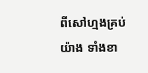ពីសៅហ្មងគ្រប់យ៉ាង ទាំងខា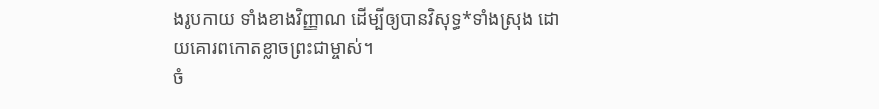ងរូបកាយ ទាំងខាងវិញ្ញាណ ដើម្បីឲ្យបានវិសុទ្ធ*ទាំងស្រុង ដោយគោរពកោតខ្លាចព្រះជាម្ចាស់។
ចំ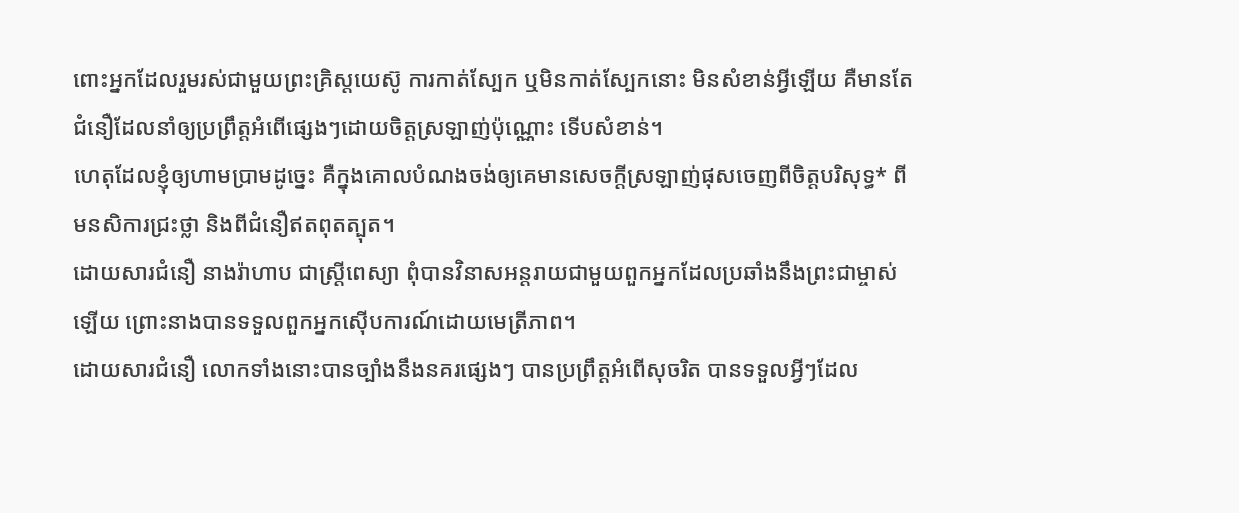ពោះអ្នកដែលរួមរស់ជាមួយព្រះគ្រិស្តយេស៊ូ ការកាត់ស្បែក ឬមិនកាត់ស្បែកនោះ មិនសំខាន់អ្វីឡើយ គឺមានតែជំនឿដែលនាំឲ្យប្រព្រឹត្តអំពើផ្សេងៗដោយចិត្តស្រឡាញ់ប៉ុណ្ណោះ ទើបសំខាន់។
ហេតុដែលខ្ញុំឲ្យហាមប្រាមដូច្នេះ គឺក្នុងគោលបំណងចង់ឲ្យគេមានសេចក្ដីស្រឡាញ់ផុសចេញពីចិត្តបរិសុទ្ធ* ពីមនសិការជ្រះថ្លា និងពីជំនឿឥតពុតត្បុត។
ដោយសារជំនឿ នាងរ៉ាហាប ជាស្ត្រីពេស្យា ពុំបានវិនាសអន្តរាយជាមួយពួកអ្នកដែលប្រឆាំងនឹងព្រះជាម្ចាស់ឡើយ ព្រោះនាងបានទទួលពួកអ្នកស៊ើបការណ៍ដោយមេត្រីភាព។
ដោយសារជំនឿ លោកទាំងនោះបានច្បាំងនឹងនគរផ្សេងៗ បានប្រព្រឹត្តអំពើសុចរិត បានទទួលអ្វីៗដែល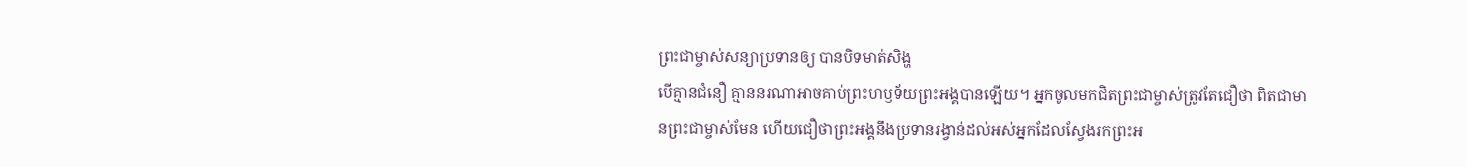ព្រះជាម្ចាស់សន្យាប្រទានឲ្យ បានបិទមាត់សិង្ហ
បើគ្មានជំនឿ គ្មាននរណាអាចគាប់ព្រះហឫទ័យព្រះអង្គបានឡើយ។ អ្នកចូលមកជិតព្រះជាម្ចាស់ត្រូវតែជឿថា ពិតជាមានព្រះជាម្ចាស់មែន ហើយជឿថាព្រះអង្គនឹងប្រទានរង្វាន់ដល់អស់អ្នកដែលស្វែងរកព្រះអ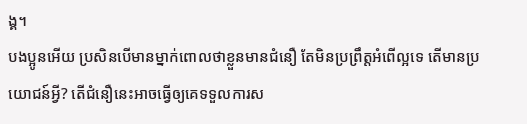ង្គ។
បងប្អូនអើយ ប្រសិនបើមានម្នាក់ពោលថាខ្លួនមានជំនឿ តែមិនប្រព្រឹត្តអំពើល្អទេ តើមានប្រយោជន៍អ្វី? តើជំនឿនេះអាចធ្វើឲ្យគេទទួលការស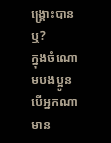ង្គ្រោះបានឬ?
ក្នុងចំណោមបងប្អូន បើអ្នកណាមាន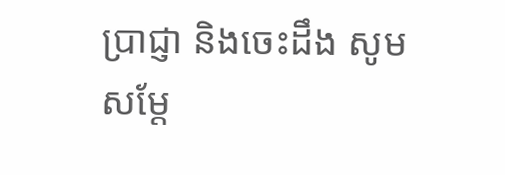ប្រាជ្ញា និងចេះដឹង សូមសម្តែ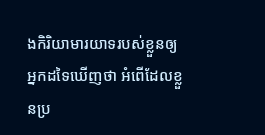ងកិរិយាមារយាទរបស់ខ្លួនឲ្យអ្នកដទៃឃើញថា អំពើដែលខ្លួនប្រ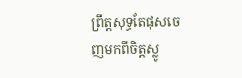ព្រឹត្តសុទ្ធតែផុសចេញមកពីចិត្តស្លូ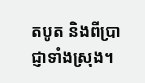តបូត និងពីប្រាជ្ញាទាំងស្រុង។